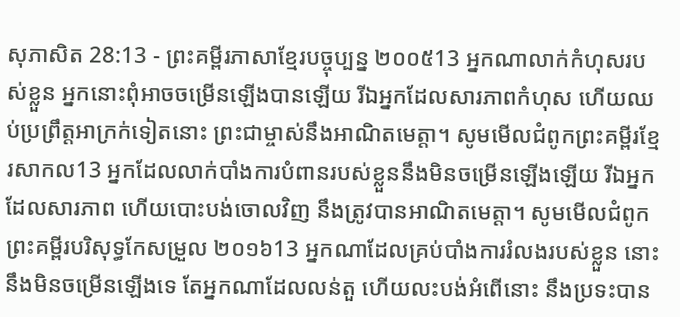សុភាសិត 28:13 - ព្រះគម្ពីរភាសាខ្មែរបច្ចុប្បន្ន ២០០៥13 អ្នកណាលាក់កំហុសរបស់ខ្លួន អ្នកនោះពុំអាចចម្រើនឡើងបានឡើយ រីឯអ្នកដែលសារភាពកំហុស ហើយឈប់ប្រព្រឹត្តអាក្រក់ទៀតនោះ ព្រះជាម្ចាស់នឹងអាណិតមេត្តា។ សូមមើលជំពូកព្រះគម្ពីរខ្មែរសាកល13 អ្នកដែលលាក់បាំងការបំពានរបស់ខ្លួននឹងមិនចម្រើនឡើងឡើយ រីឯអ្នកដែលសារភាព ហើយបោះបង់ចោលវិញ នឹងត្រូវបានអាណិតមេត្តា។ សូមមើលជំពូកព្រះគម្ពីរបរិសុទ្ធកែសម្រួល ២០១៦13 អ្នកណាដែលគ្រប់បាំងការរំលងរបស់ខ្លួន នោះនឹងមិនចម្រើនឡើងទេ តែអ្នកណាដែលលន់តួ ហើយលះបង់អំពើនោះ នឹងប្រទះបាន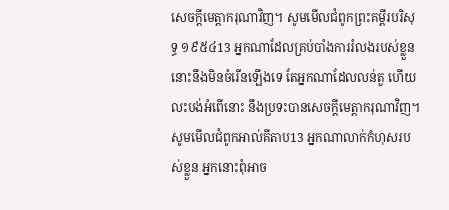សេចក្ដីមេត្តាករុណាវិញ។ សូមមើលជំពូកព្រះគម្ពីរបរិសុទ្ធ ១៩៥៤13 អ្នកណាដែលគ្រប់បាំងការរំលងរបស់ខ្លួន នោះនឹងមិនចំរើនឡើងទេ តែអ្នកណាដែលលន់តួ ហើយលះបង់អំពើនោះ នឹងប្រទះបានសេចក្ដីមេត្តាករុណាវិញ។ សូមមើលជំពូកអាល់គីតាប13 អ្នកណាលាក់កំហុសរបស់ខ្លួន អ្នកនោះពុំអាច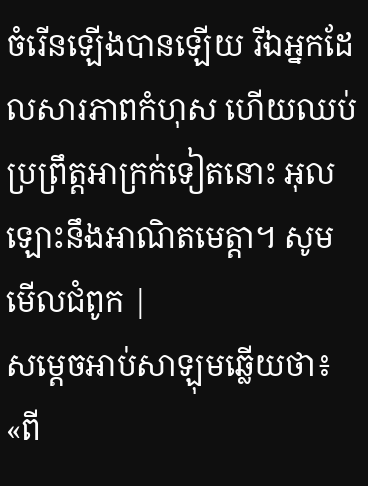ចំរើនឡើងបានឡើយ រីឯអ្នកដែលសារភាពកំហុស ហើយឈប់ប្រព្រឹត្តអាក្រក់ទៀតនោះ អុលឡោះនឹងអាណិតមេត្តា។ សូមមើលជំពូក |
សម្ដេចអាប់សាឡុមឆ្លើយថា៖ «ពី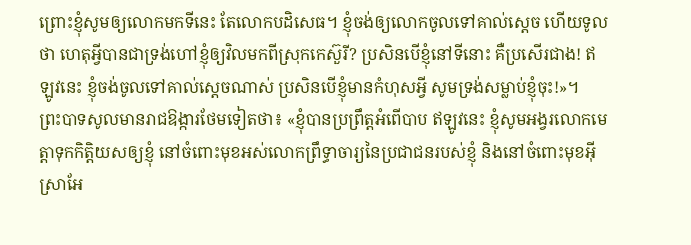ព្រោះខ្ញុំសូមឲ្យលោកមកទីនេះ តែលោកបដិសេធ។ ខ្ញុំចង់ឲ្យលោកចូលទៅគាល់ស្ដេច ហើយទូលថា ហេតុអ្វីបានជាទ្រង់ហៅខ្ញុំឲ្យវិលមកពីស្រុកកេស៊ួរី? ប្រសិនបើខ្ញុំនៅទីនោះ គឺប្រសើរជាង! ឥឡូវនេះ ខ្ញុំចង់ចូលទៅគាល់ស្ដេចណាស់ ប្រសិនបើខ្ញុំមានកំហុសអ្វី សូមទ្រង់សម្លាប់ខ្ញុំចុះ!»។
ព្រះបាទសូលមានរាជឱង្ការថែមទៀតថា៖ «ខ្ញុំបានប្រព្រឹត្តអំពើបាប ឥឡូវនេះ ខ្ញុំសូមអង្វរលោកមេត្តាទុកកិត្តិយសឲ្យខ្ញុំ នៅចំពោះមុខអស់លោកព្រឹទ្ធាចារ្យនៃប្រជាជនរបស់ខ្ញុំ និងនៅចំពោះមុខអ៊ីស្រាអែ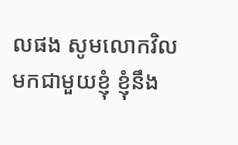លផង សូមលោកវិលមកជាមួយខ្ញុំ ខ្ញុំនឹង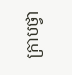ក្រាបថ្វា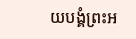យបង្គំព្រះអ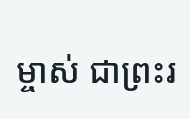ម្ចាស់ ជាព្រះរ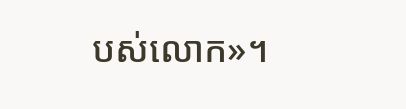បស់លោក»។